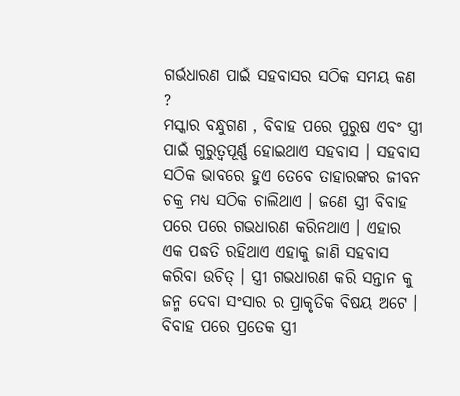ଗର୍ଭଧାରଣ ପାଇଁ ସହବାସର ସଠିକ ସମୟ କଣ ?
ମସ୍କାର ବନ୍ଧୁଗଣ , ବିବାହ ପରେ ପୁରୁଷ ଏବଂ ସ୍ତ୍ରୀ ପାଇଁ ଗୁରୁତ୍ଵପୂର୍ଣ୍ଣ ହୋଇଥାଏ ସହବାସ । ସହବାସ ସଠିକ ଭାବରେ ହୁଏ ତେବେ ତାହାରଙ୍କର ଜୀବନ ଚକ୍ର ମଧ୍ୟ ସଠିକ ଚାଲିଥାଏ । ଜଣେ ସ୍ତ୍ରୀ ବିବାହ ପରେ ପରେ ଗଭଧାରଣ କରିନଥାଏ । ଏହାର ଏକ ପଦ୍ଧତି ରହିଥାଏ ଏହାକୁ ଜାଣି ସହବାସ କରିବା ଉଚିତ୍ । ସ୍ତ୍ରୀ ଗଭଧାରଣ କରି ସନ୍ତାନ କୁ ଜନ୍ମ ଦେବା ସଂସାର ର ପ୍ରାକୃତିକ ବିଷୟ ଅଟେ ।
ବିବାହ ପରେ ପ୍ରତେକ ସ୍ତ୍ରୀ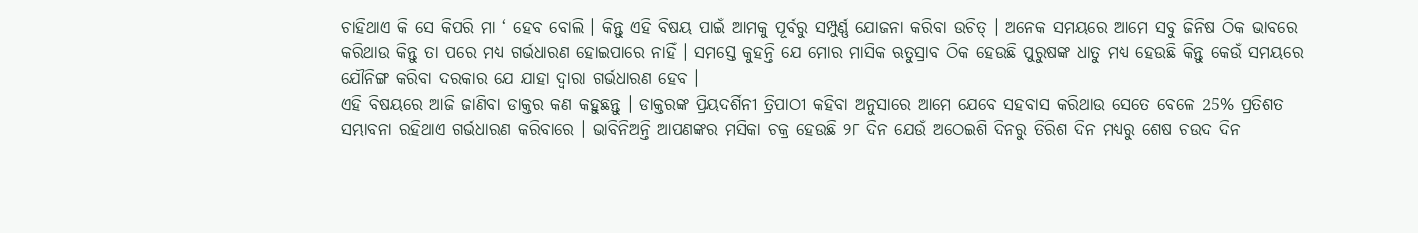ଚାହିଥାଏ କି ସେ କିପରି ମା ‘ ହେବ ବୋଲି । କିନ୍ତୁ ଏହି ବିଷୟ ପାଇଁ ଆମକୁ ପୂର୍ବରୁ ସମ୍ପୁର୍ଣ୍ଣ ଯୋଜନା କରିବା ଉଚିତ୍ । ଅନେକ ସମୟରେ ଆମେ ସବୁ ଜିନିଷ ଠିକ ଭାବରେ କରିଥାଉ କିନ୍ତୁ ତା ପରେ ମଧ୍ୟ ଗର୍ଭଧାରଣ ହୋଇପାରେ ନାହିଁ । ସମସ୍ତେ କୁହନ୍ତି ଯେ ମୋର ମାସିକ ଋତୁସ୍ରାବ ଠିକ ହେଉଛି ପୁରୁଷଙ୍କ ଧାତୁ ମଧ୍ୟ ହେଉଛି କିନ୍ତୁ କେଉଁ ସମୟରେ ଯୌନିଙ୍ଗ କରିବା ଦରକାର ଯେ ଯାହା ଦ୍ଵାରା ଗର୍ଭଧାରଣ ହେବ ।
ଏହି ବିଷୟରେ ଆଜି ଜାଣିବା ଡାକ୍ତର କଣ କହୁଛନ୍ତୁ । ଡାକ୍ତରଙ୍କ ପ୍ରିୟଦର୍ଶିନୀ ତ୍ରିପାଠୀ କହିବା ଅନୁସାରେ ଆମେ ଯେବେ ସହବାସ କରିଥାଉ ସେତେ ବେଳେ 25% ପ୍ରତିଶତ ସମ୍ଭାବନା ରହିଥାଏ ଗର୍ଭଧାରଣ କରିବାରେ । ଭାବିନିଅନ୍ତି ଆପଣଙ୍କର ମସିକା ଚକ୍ର ହେଉଛି ୨୮ ଦିନ ଯେଉଁ ଅଠେଇଶି ଦିନରୁ ତିରିଶ ଦିନ ମଧ୍ୟରୁ ଶେଷ ଚଉଦ ଦିନ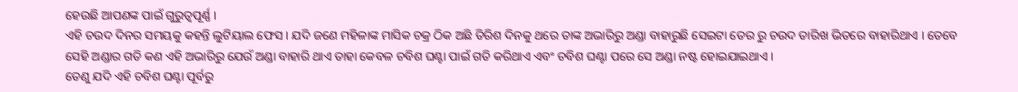ହେଉଛି ଆପଣଙ୍କ ପାଇଁ ଗୁରୁତ୍ଵପୂର୍ଣ୍ଣ ।
ଏହି ଚଉଦ ଦିନର ସମୟକୁ କହନ୍ତି ଲୁଟିୟାଲ ଫେସ । ଯଦି ଜଣେ ମହିଳାଙ୍କ ମାସିକ ଚକ୍ର ଠିକ ଅଛି ତିରିଶ ଦିନକୁ ଥରେ ତାଙ୍କ ଅଭାରିରୁ ଅଣ୍ଡା ବାହାରୁଛି ସେଇଟା ତେର ରୁ ଚଉଦ ତାରିଖ ଭିତରେ ବାହାରିଥାଏ । ତେବେ ସେହି ଅଣ୍ଡାର ଗତି କଣ ଏହି ଅଭାରିରୁ ଯେଉଁ ଅଣ୍ଡା ବାହାରି ଥାଏ ତାହା କେବଳ ଚବିଶ ଘଣ୍ଟା ପାଇଁ ଗତି କରିଥାଏ ଏବଂ ଚବିଶ ଘଣ୍ଟା ପରେ ସେ ଅଣ୍ଡା ନଷ୍ଟ ହୋଇଯାଇଥାଏ ।
ତେଣୁ ଯଦି ଏହି ଚବିଶ ଘଣ୍ଟା ପୂର୍ବରୁ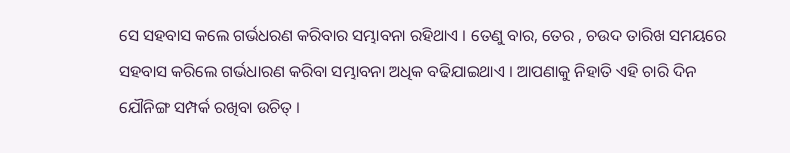ସେ ସହବାସ କଲେ ଗର୍ଭଧରଣ କରିବାର ସମ୍ଭାବନା ରହିଥାଏ । ତେଣୁ ବାର, ତେର , ଚଉଦ ତାରିଖ ସମୟରେ ସହବାସ କରିଲେ ଗର୍ଭଧାରଣ କରିବା ସମ୍ଭାବନା ଅଧିକ ବଢିଯାଇଥାଏ । ଆପଣାକୁ ନିହାତି ଏହି ଚାରି ଦିନ ଯୌନିଙ୍ଗ ସମ୍ପର୍କ ରଖିବା ଉଚିତ୍ ।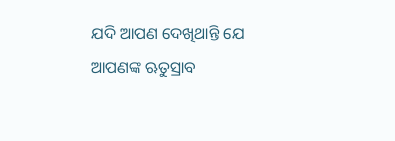ଯଦି ଆପଣ ଦେଖିଥାନ୍ତି ଯେ ଆପଣଙ୍କ ଋତୁସ୍ରାବ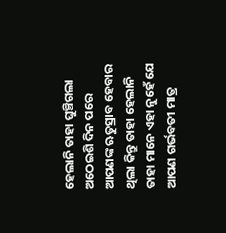ହେଲାନି ତାହା ଘୁଞ୍ଚିଗଲା
ଅଠେଇଶି ଦିନ ପରେ ଆପଣଙ୍କ ଋତୁସ୍ରାବ ହେବାର ଥିଲା କିନ୍ତୁ ତାହା ହେଲାନି ତାହା ମାନେ ଏହା ନୁହେଁ ଯେ ଆପଣ ଗର୍ଭବତୀ ମାତ୍ର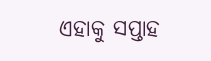ଏହାକୁ ସପ୍ତାହ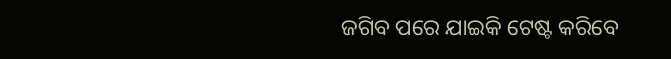ଜଗିବ ପରେ ଯାଇକି ଟେଷ୍ଟ କରିବେ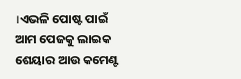।ଏଭଳି ପୋଷ୍ଟ ପାଇଁ ଆମ ପେଜକୁ ଲାଇକ ଶେୟାର ଆଉ କମେଣ୍ଟ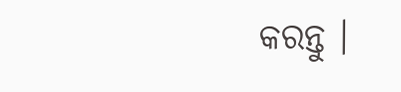କରନ୍ତୁ ।